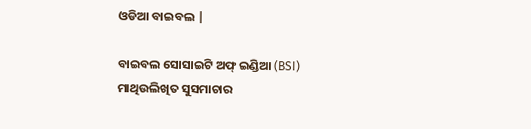ଓଡିଆ ବାଇବଲ |

ବାଇବଲ ସୋସାଇଟି ଅଫ୍ ଇଣ୍ଡିଆ (BSI)
ମାଥିଉଲିଖିତ ସୁସମାଚାର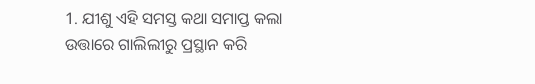1. ଯୀଶୁ ଏହି ସମସ୍ତ କଥା ସମାପ୍ତ କଲା ଉତ୍ତାରେ ଗାଲିଲୀରୁ ପ୍ରସ୍ଥାନ କରି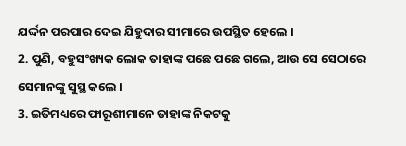ଯର୍ଦ୍ଦନ ପରପାର ଦେଇ ଯିହୁଦାର ସୀମାରେ ଉପସ୍ଥିତ ହେଲେ ।
2. ପୁଣି, ବହୁସଂଖ୍ୟକ ଲୋକ ତାହାଙ୍କ ପଛେ ପଛେ ଗଲେ, ଆଉ ସେ ସେଠାରେ ସେମାନଙ୍କୁ ସୁସ୍ଥ କଲେ ।
3. ଇତିମଧ୍ୟରେ ଫାରୂଶୀମାନେ ତାହାଙ୍କ ନିକଟକୁ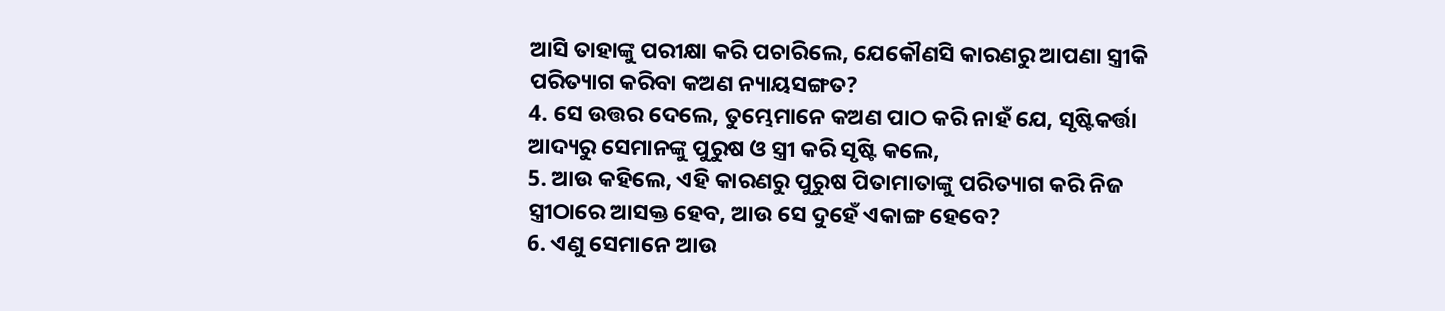ଆସି ତାହାଙ୍କୁ ପରୀକ୍ଷା କରି ପଚାରିଲେ, ଯେକୌଣସି କାରଣରୁ ଆପଣା ସ୍ତ୍ରୀକି ପରିତ୍ୟାଗ କରିବା କଅଣ ନ୍ୟାୟସଙ୍ଗତ?
4. ସେ ଉତ୍ତର ଦେଲେ, ତୁମ୍ଭେମାନେ କଅଣ ପାଠ କରି ନାହଁ ଯେ, ସୃଷ୍ଟିକର୍ତ୍ତା ଆଦ୍ୟରୁ ସେମାନଙ୍କୁ ପୁରୁଷ ଓ ସ୍ତ୍ରୀ କରି ସୃଷ୍ଟି କଲେ,
5. ଆଉ କହିଲେ, ଏହି କାରଣରୁ ପୁରୁଷ ପିତାମାତାଙ୍କୁ ପରିତ୍ୟାଗ କରି ନିଜ ସ୍ତ୍ରୀଠାରେ ଆସକ୍ତ ହେବ, ଆଉ ସେ ଦୁହେଁ ଏକାଙ୍ଗ ହେବେ?
6. ଏଣୁ ସେମାନେ ଆଉ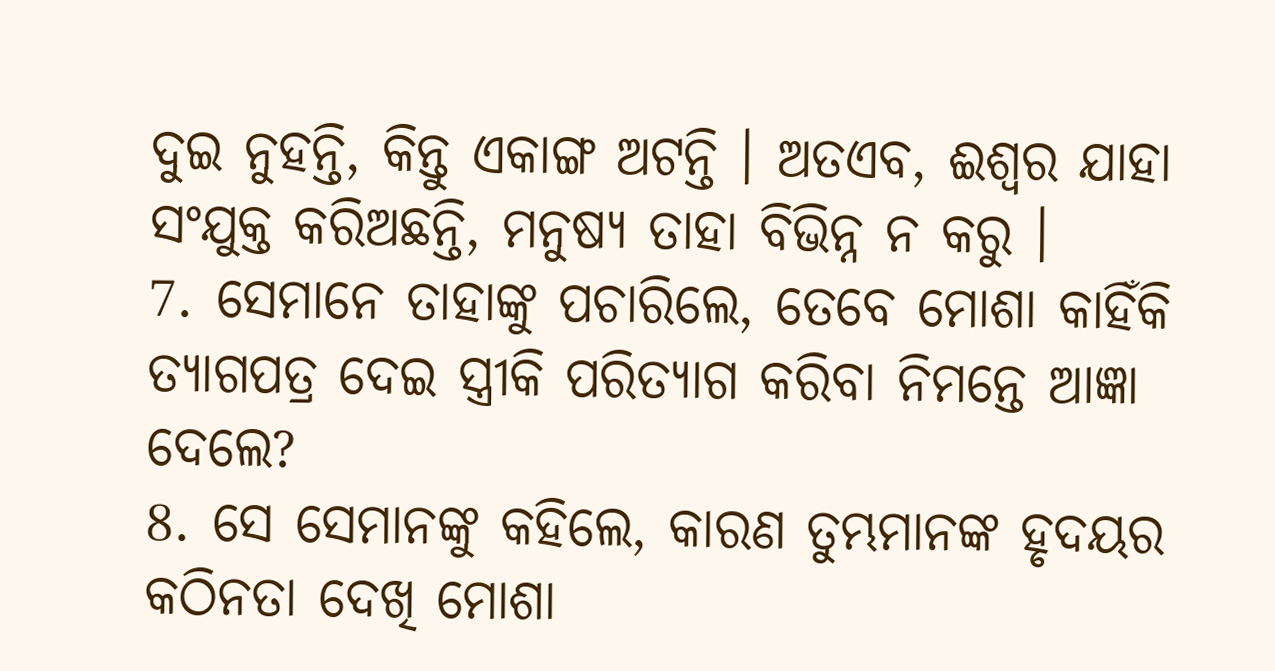ଦୁଇ ନୁହନ୍ତି, କିନ୍ତୁ ଏକାଙ୍ଗ ଅଟନ୍ତି । ଅତଏବ, ଈଶ୍ଵର ଯାହା ସଂଯୁକ୍ତ କରିଅଛନ୍ତି, ମନୁଷ୍ୟ ତାହା ବିଭିନ୍ନ ନ କରୁ ।
7. ସେମାନେ ତାହାଙ୍କୁ ପଚାରିଲେ, ତେବେ ମୋଶା କାହିଁକି ତ୍ୟାଗପତ୍ର ଦେଇ ସ୍ତ୍ରୀକି ପରିତ୍ୟାଗ କରିବା ନିମନ୍ତେ ଆଜ୍ଞା ଦେଲେ?
8. ସେ ସେମାନଙ୍କୁ କହିଲେ, କାରଣ ତୁମ୍ଭମାନଙ୍କ ହୃଦୟର କଠିନତା ଦେଖି ମୋଶା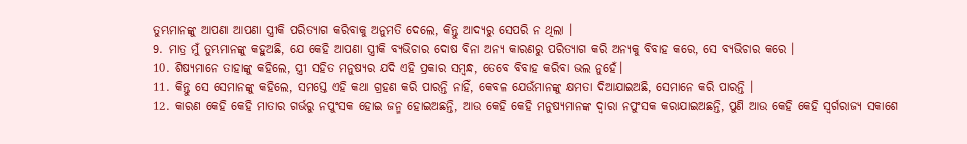ତୁମ୍ଭମାନଙ୍କୁ ଆପଣା ଆପଣା ସ୍ତ୍ରୀକି ପରିତ୍ୟାଗ କରିବାକୁ ଅନୁମତି ଦେଲେ, କିନ୍ତୁ ଆଦ୍ୟରୁ ସେପରି ନ ଥିଲା ।
9. ମାତ୍ର ମୁଁ ତୁମ୍ଭମାନଙ୍କୁ କହୁଅଛି, ଯେ କେହି ଆପଣା ସ୍ତ୍ରୀକି ବ୍ୟଭିଚାର ଦୋଷ ବିନା ଅନ୍ୟ କାରଣରୁ ପରିତ୍ୟାଗ କରି ଅନ୍ୟକୁ ବିବାହ କରେ, ସେ ବ୍ୟଭିଚାର କରେ ।
10. ଶିଷ୍ୟମାନେ ତାହାଙ୍କୁ କହିଲେ, ସ୍ତ୍ରୀ ସହିତ ମନୁଷ୍ୟର ଯଦି ଏହି ପ୍ରକାର ସମ୍ଵନ୍ଧ, ତେବେ ବିବାହ କରିବା ଭଲ ନୁହେଁ।
11. କିନ୍ତୁ ସେ ସେମାନଙ୍କୁ କହିଲେ, ସମସ୍ତେ ଏହି କଥା ଗ୍ରହଣ କରି ପାରନ୍ତି ନାହିଁ, କେବଳ ଯେଉଁମାନଙ୍କୁ କ୍ଷମତା ଦିଆଯାଇଅଛି, ସେମାନେ କରି ପାରନ୍ତି ।
12. କାରଣ କେହି କେହି ମାତାର ଗର୍ଭରୁ ନପୁଂସକ ହୋଇ ଜନ୍ମ ହୋଇଅଛନ୍ତି, ଆଉ କେହି କେହି ମନୁଷ୍ୟମାନଙ୍କ ଦ୍ଵାରା ନପୁଂସକ କରାଯାଇଅଛନ୍ତି, ପୁଣି ଆଉ କେହି କେହି ସ୍ଵର୍ଗରାଜ୍ୟ ସକାଶେ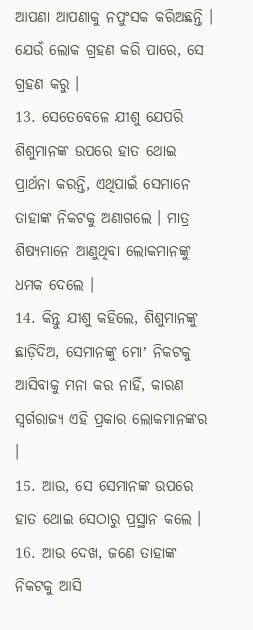ଆପଣା ଆପଣାକୁ ନପୁଂସକ କରିଅଛନ୍ତି । ଯେଉଁ ଲୋକ ଗ୍ରହଣ କରି ପାରେ, ସେ ଗ୍ରହଣ କରୁ ।
13. ସେତେବେଳେ ଯୀଶୁ ଯେପରି ଶିଶୁମାନଙ୍କ ଉପରେ ହାତ ଥୋଇ ପ୍ରାର୍ଥନା କରନ୍ତି, ଏଥିପାଇଁ ସେମାନେ ତାହାଙ୍କ ନିକଟକୁ ଅଣାଗଲେ । ମାତ୍ର ଶିଷ୍ୟମାନେ ଆଣୁଥିବା ଲୋକମାନଙ୍କୁ ଧମକ ଦେଲେ ।
14. କିନ୍ତୁ ଯୀଶୁ କହିଲେ, ଶିଶୁମାନଙ୍କୁ ଛାଡ଼ିଦିଅ, ସେମାନଙ୍କୁ ମୋʼ ନିକଟକୁ ଆସିବାକୁ ମନା କର ନାହିଁ, କାରଣ ସ୍ଵର୍ଗରାଜ୍ୟ ଏହି ପ୍ରକାର ଲୋକମାନଙ୍କର ।
15. ଆଉ, ସେ ସେମାନଙ୍କ ଉପରେ ହାତ ଥୋଇ ସେଠାରୁ ପ୍ରସ୍ଥାନ କଲେ ।
16. ଆଉ ଦେଖ, ଜଣେ ତାହାଙ୍କ ନିକଟକୁ ଆସି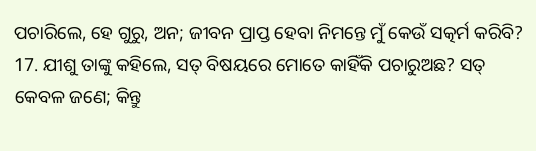ପଚାରିଲେ, ହେ ଗୁରୁ, ଅନ; ଜୀବନ ପ୍ରାପ୍ତ ହେବା ନିମନ୍ତେ ମୁଁ କେଉଁ ସତ୍କର୍ମ କରିବି?
17. ଯୀଶୁ ତାଙ୍କୁ କହିଲେ, ସତ୍ ବିଷୟରେ ମୋତେ କାହିଁକି ପଚାରୁଅଛ? ସତ୍ କେବଳ ଜଣେ; କିନ୍ତୁ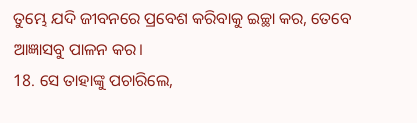ତୁମ୍ଭେ ଯଦି ଜୀବନରେ ପ୍ରବେଶ କରିବାକୁ ଇଚ୍ଛା କର, ତେବେ ଆଜ୍ଞାସବୁ ପାଳନ କର।
18. ସେ ତାହାଙ୍କୁ ପଚାରିଲେ,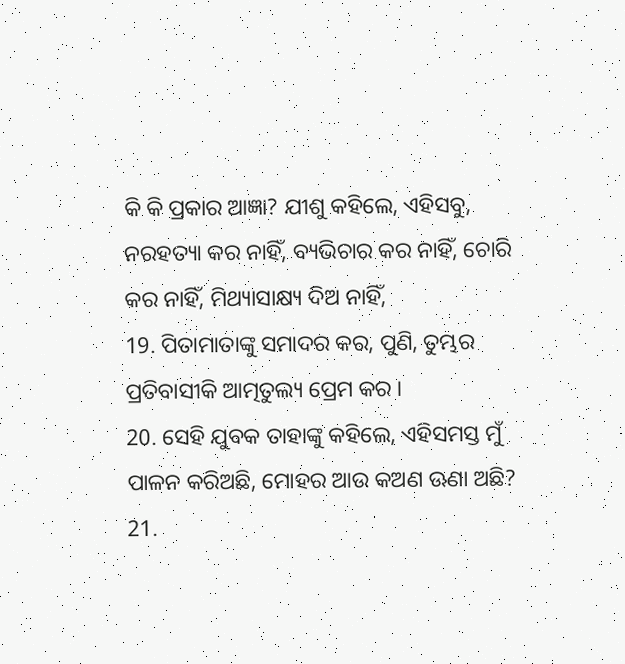କି କି ପ୍ରକାର ଆଜ୍ଞା? ଯୀଶୁ କହିଲେ, ଏହିସବୁ, ନରହତ୍ୟା କର ନାହିଁ, ବ୍ୟଭିଚାର କର ନାହିଁ, ଚୋରି କର ନାହିଁ, ମିଥ୍ୟାସାକ୍ଷ୍ୟ ଦିଅ ନାହିଁ,
19. ପିତାମାତାଙ୍କୁ ସମାଦର କର, ପୁଣି, ତୁମ୍ଭର ପ୍ରତିବାସୀକି ଆତ୍ମତୁଲ୍ୟ ପ୍ରେମ କର ।
20. ସେହି ଯୁବକ ତାହାଙ୍କୁ କହିଲେ, ଏହିସମସ୍ତ ମୁଁ ପାଳନ କରିଅଛି, ମୋହର ଆଉ କଅଣ ଊଣା ଅଛି?
21.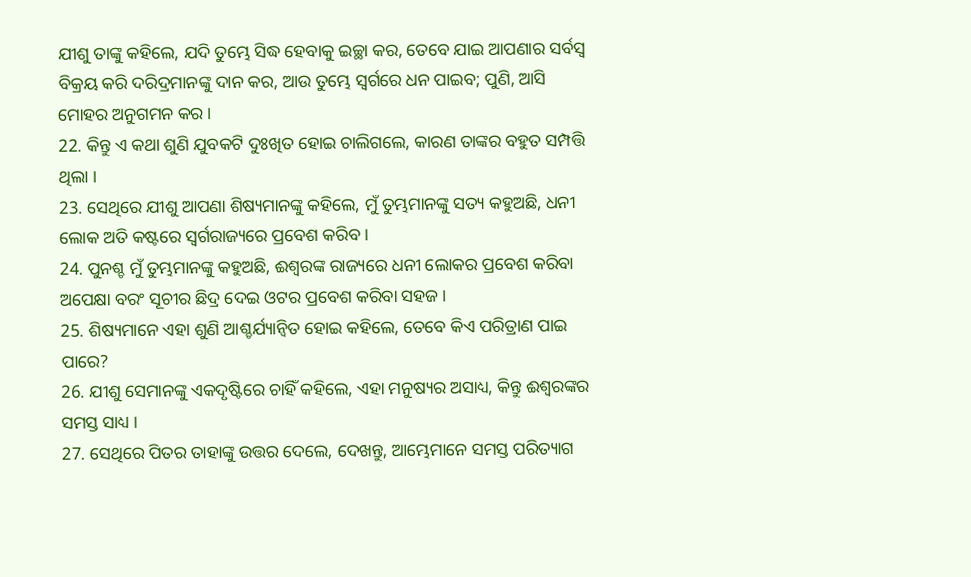ଯୀଶୁ ତାଙ୍କୁ କହିଲେ, ଯଦି ତୁମ୍ଭେ ସିଦ୍ଧ ହେବାକୁ ଇଚ୍ଛା କର, ତେବେ ଯାଇ ଆପଣାର ସର୍ବସ୍ଵ ବିକ୍ରୟ କରି ଦରିଦ୍ରମାନଙ୍କୁ ଦାନ କର, ଆଉ ତୁମ୍ଭେ ସ୍ଵର୍ଗରେ ଧନ ପାଇବ; ପୁଣି, ଆସି ମୋହର ଅନୁଗମନ କର ।
22. କିନ୍ତୁ ଏ କଥା ଶୁଣି ଯୁବକଟି ଦୁଃଖିତ ହୋଇ ଚାଲିଗଲେ, କାରଣ ତାଙ୍କର ବହୁତ ସମ୍ପତ୍ତି ଥିଲା ।
23. ସେଥିରେ ଯୀଶୁ ଆପଣା ଶିଷ୍ୟମାନଙ୍କୁ କହିଲେ, ମୁଁ ତୁମ୍ଭମାନଙ୍କୁ ସତ୍ୟ କହୁଅଛି, ଧନୀ ଲୋକ ଅତି କଷ୍ଟରେ ସ୍ଵର୍ଗରାଜ୍ୟରେ ପ୍ରବେଶ କରିବ ।
24. ପୁନଶ୍ଚ ମୁଁ ତୁମ୍ଭମାନଙ୍କୁ କହୁଅଛି, ଈଶ୍ଵରଙ୍କ ରାଜ୍ୟରେ ଧନୀ ଲୋକର ପ୍ରବେଶ କରିବା ଅପେକ୍ଷା ବରଂ ସୂଚୀର ଛିଦ୍ର ଦେଇ ଓଟର ପ୍ରବେଶ କରିବା ସହଜ ।
25. ଶିଷ୍ୟମାନେ ଏହା ଶୁଣି ଆଶ୍ଚର୍ଯ୍ୟାନ୍ଵିତ ହୋଇ କହିଲେ, ତେବେ କିଏ ପରିତ୍ରାଣ ପାଇ ପାରେ?
26. ଯୀଶୁ ସେମାନଙ୍କୁ ଏକଦୃଷ୍ଟିରେ ଚାହିଁ କହିଲେ, ଏହା ମନୁଷ୍ୟର ଅସାଧ୍ୟ, କିନ୍ତୁ ଈଶ୍ଵରଙ୍କର ସମସ୍ତ ସାଧ୍ୟ ।
27. ସେଥିରେ ପିତର ତାହାଙ୍କୁ ଉତ୍ତର ଦେଲେ, ଦେଖନ୍ତୁ, ଆମ୍ଭେମାନେ ସମସ୍ତ ପରିତ୍ୟାଗ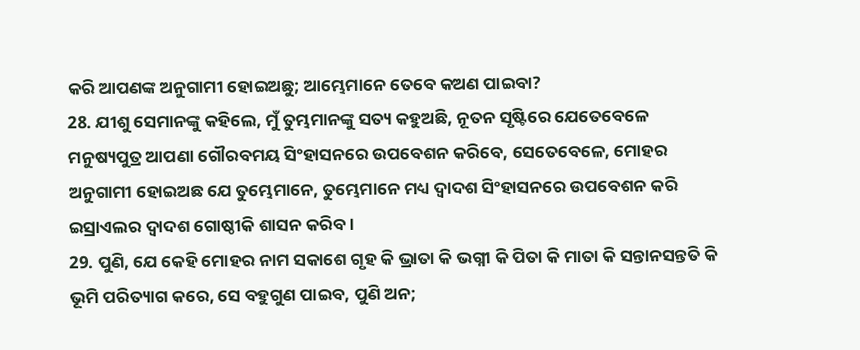କରି ଆପଣଙ୍କ ଅନୁଗାମୀ ହୋଇଅଛୁ; ଆମ୍ଭେମାନେ ତେବେ କଅଣ ପାଇବା?
28. ଯୀଶୁ ସେମାନଙ୍କୁ କହିଲେ, ମୁଁ ତୁମ୍ଭମାନଙ୍କୁ ସତ୍ୟ କହୁଅଛି, ନୂତନ ସୃଷ୍ଟିରେ ଯେତେବେଳେ ମନୁଷ୍ୟପୁତ୍ର ଆପଣା ଗୌରବମୟ ସିଂହାସନରେ ଉପବେଶନ କରିବେ, ସେତେବେଳେ, ମୋହର ଅନୁଗାମୀ ହୋଇଅଛ ଯେ ତୁମ୍ଭେମାନେ, ତୁମ୍ଭେମାନେ ମଧ୍ୟ ଦ୍ଵାଦଶ ସିଂହାସନରେ ଉପବେଶନ କରି ଇସ୍ରାଏଲର ଦ୍ଵାଦଶ ଗୋଷ୍ଠୀକି ଶାସନ କରିବ ।
29. ପୁଣି, ଯେ କେହି ମୋହର ନାମ ସକାଶେ ଗୃହ କି ଭ୍ରାତା କି ଭଗ୍ନୀ କି ପିତା କି ମାତା କି ସନ୍ତାନସନ୍ତତି କି ଭୂମି ପରିତ୍ୟାଗ କରେ, ସେ ବହୁଗୁଣ ପାଇବ, ପୁଣି ଅନ;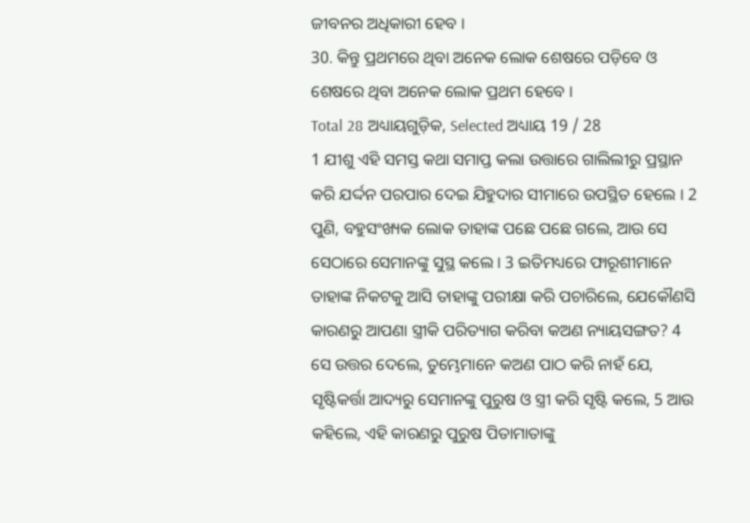ଜୀବନର ଅଧିକାରୀ ହେବ ।
30. କିନ୍ତୁ ପ୍ରଥମରେ ଥିବା ଅନେକ ଲୋକ ଶେଷରେ ପଡ଼ିବେ ଓ ଶେଷରେ ଥିବା ଅନେକ ଲୋକ ପ୍ରଥମ ହେବେ ।
Total 28 ଅଧ୍ୟାୟଗୁଡ଼ିକ, Selected ଅଧ୍ୟାୟ 19 / 28
1 ଯୀଶୁ ଏହି ସମସ୍ତ କଥା ସମାପ୍ତ କଲା ଉତ୍ତାରେ ଗାଲିଲୀରୁ ପ୍ରସ୍ଥାନ କରି ଯର୍ଦ୍ଦନ ପରପାର ଦେଇ ଯିହୁଦାର ସୀମାରେ ଉପସ୍ଥିତ ହେଲେ । 2 ପୁଣି, ବହୁସଂଖ୍ୟକ ଲୋକ ତାହାଙ୍କ ପଛେ ପଛେ ଗଲେ, ଆଉ ସେ ସେଠାରେ ସେମାନଙ୍କୁ ସୁସ୍ଥ କଲେ । 3 ଇତିମଧ୍ୟରେ ଫାରୂଶୀମାନେ ତାହାଙ୍କ ନିକଟକୁ ଆସି ତାହାଙ୍କୁ ପରୀକ୍ଷା କରି ପଚାରିଲେ, ଯେକୌଣସି କାରଣରୁ ଆପଣା ସ୍ତ୍ରୀକି ପରିତ୍ୟାଗ କରିବା କଅଣ ନ୍ୟାୟସଙ୍ଗତ? 4 ସେ ଉତ୍ତର ଦେଲେ, ତୁମ୍ଭେମାନେ କଅଣ ପାଠ କରି ନାହଁ ଯେ, ସୃଷ୍ଟିକର୍ତ୍ତା ଆଦ୍ୟରୁ ସେମାନଙ୍କୁ ପୁରୁଷ ଓ ସ୍ତ୍ରୀ କରି ସୃଷ୍ଟି କଲେ, 5 ଆଉ କହିଲେ, ଏହି କାରଣରୁ ପୁରୁଷ ପିତାମାତାଙ୍କୁ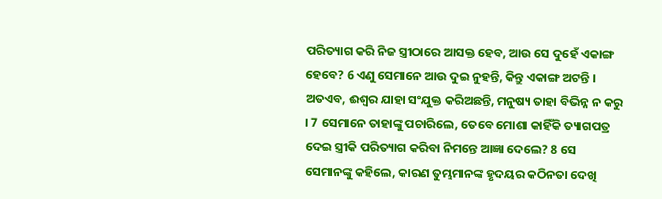ପରିତ୍ୟାଗ କରି ନିଜ ସ୍ତ୍ରୀଠାରେ ଆସକ୍ତ ହେବ, ଆଉ ସେ ଦୁହେଁ ଏକାଙ୍ଗ ହେବେ? 6 ଏଣୁ ସେମାନେ ଆଉ ଦୁଇ ନୁହନ୍ତି, କିନ୍ତୁ ଏକାଙ୍ଗ ଅଟନ୍ତି । ଅତଏବ, ଈଶ୍ଵର ଯାହା ସଂଯୁକ୍ତ କରିଅଛନ୍ତି, ମନୁଷ୍ୟ ତାହା ବିଭିନ୍ନ ନ କରୁ । 7 ସେମାନେ ତାହାଙ୍କୁ ପଚାରିଲେ, ତେବେ ମୋଶା କାହିଁକି ତ୍ୟାଗପତ୍ର ଦେଇ ସ୍ତ୍ରୀକି ପରିତ୍ୟାଗ କରିବା ନିମନ୍ତେ ଆଜ୍ଞା ଦେଲେ? 8 ସେ ସେମାନଙ୍କୁ କହିଲେ, କାରଣ ତୁମ୍ଭମାନଙ୍କ ହୃଦୟର କଠିନତା ଦେଖି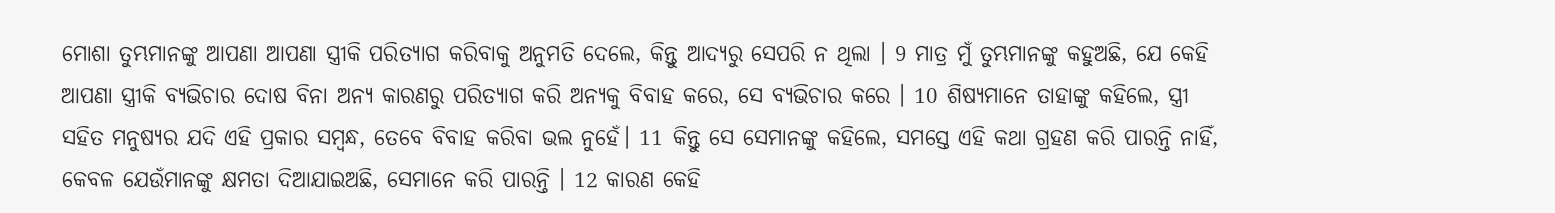ମୋଶା ତୁମ୍ଭମାନଙ୍କୁ ଆପଣା ଆପଣା ସ୍ତ୍ରୀକି ପରିତ୍ୟାଗ କରିବାକୁ ଅନୁମତି ଦେଲେ, କିନ୍ତୁ ଆଦ୍ୟରୁ ସେପରି ନ ଥିଲା । 9 ମାତ୍ର ମୁଁ ତୁମ୍ଭମାନଙ୍କୁ କହୁଅଛି, ଯେ କେହି ଆପଣା ସ୍ତ୍ରୀକି ବ୍ୟଭିଚାର ଦୋଷ ବିନା ଅନ୍ୟ କାରଣରୁ ପରିତ୍ୟାଗ କରି ଅନ୍ୟକୁ ବିବାହ କରେ, ସେ ବ୍ୟଭିଚାର କରେ । 10 ଶିଷ୍ୟମାନେ ତାହାଙ୍କୁ କହିଲେ, ସ୍ତ୍ରୀ ସହିତ ମନୁଷ୍ୟର ଯଦି ଏହି ପ୍ରକାର ସମ୍ଵନ୍ଧ, ତେବେ ବିବାହ କରିବା ଭଲ ନୁହେଁ। 11 କିନ୍ତୁ ସେ ସେମାନଙ୍କୁ କହିଲେ, ସମସ୍ତେ ଏହି କଥା ଗ୍ରହଣ କରି ପାରନ୍ତି ନାହିଁ, କେବଳ ଯେଉଁମାନଙ୍କୁ କ୍ଷମତା ଦିଆଯାଇଅଛି, ସେମାନେ କରି ପାରନ୍ତି । 12 କାରଣ କେହି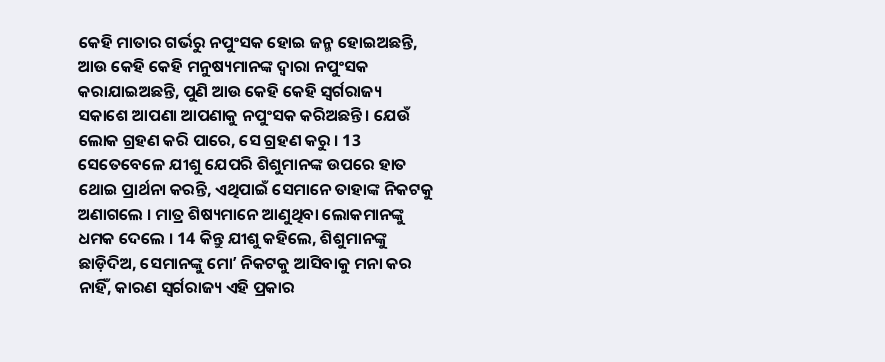କେହି ମାତାର ଗର୍ଭରୁ ନପୁଂସକ ହୋଇ ଜନ୍ମ ହୋଇଅଛନ୍ତି, ଆଉ କେହି କେହି ମନୁଷ୍ୟମାନଙ୍କ ଦ୍ଵାରା ନପୁଂସକ କରାଯାଇଅଛନ୍ତି, ପୁଣି ଆଉ କେହି କେହି ସ୍ଵର୍ଗରାଜ୍ୟ ସକାଶେ ଆପଣା ଆପଣାକୁ ନପୁଂସକ କରିଅଛନ୍ତି । ଯେଉଁ ଲୋକ ଗ୍ରହଣ କରି ପାରେ, ସେ ଗ୍ରହଣ କରୁ । 13 ସେତେବେଳେ ଯୀଶୁ ଯେପରି ଶିଶୁମାନଙ୍କ ଉପରେ ହାତ ଥୋଇ ପ୍ରାର୍ଥନା କରନ୍ତି, ଏଥିପାଇଁ ସେମାନେ ତାହାଙ୍କ ନିକଟକୁ ଅଣାଗଲେ । ମାତ୍ର ଶିଷ୍ୟମାନେ ଆଣୁଥିବା ଲୋକମାନଙ୍କୁ ଧମକ ଦେଲେ । 14 କିନ୍ତୁ ଯୀଶୁ କହିଲେ, ଶିଶୁମାନଙ୍କୁ ଛାଡ଼ିଦିଅ, ସେମାନଙ୍କୁ ମୋʼ ନିକଟକୁ ଆସିବାକୁ ମନା କର ନାହିଁ, କାରଣ ସ୍ଵର୍ଗରାଜ୍ୟ ଏହି ପ୍ରକାର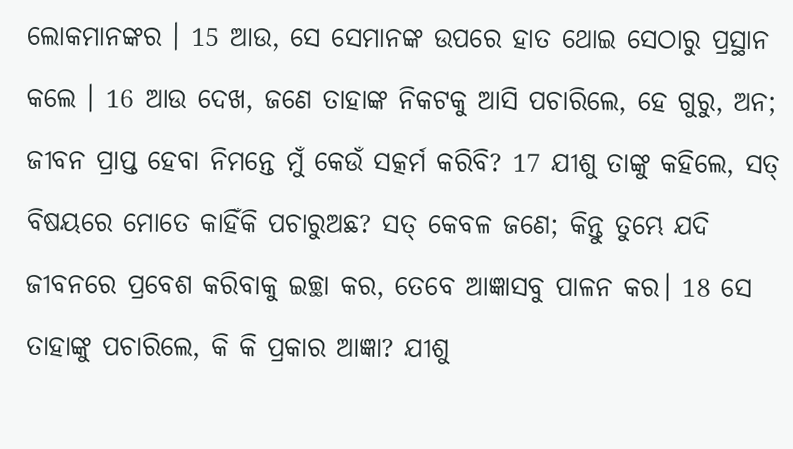ଲୋକମାନଙ୍କର । 15 ଆଉ, ସେ ସେମାନଙ୍କ ଉପରେ ହାତ ଥୋଇ ସେଠାରୁ ପ୍ରସ୍ଥାନ କଲେ । 16 ଆଉ ଦେଖ, ଜଣେ ତାହାଙ୍କ ନିକଟକୁ ଆସି ପଚାରିଲେ, ହେ ଗୁରୁ, ଅନ; ଜୀବନ ପ୍ରାପ୍ତ ହେବା ନିମନ୍ତେ ମୁଁ କେଉଁ ସତ୍କର୍ମ କରିବି? 17 ଯୀଶୁ ତାଙ୍କୁ କହିଲେ, ସତ୍ ବିଷୟରେ ମୋତେ କାହିଁକି ପଚାରୁଅଛ? ସତ୍ କେବଳ ଜଣେ; କିନ୍ତୁ ତୁମ୍ଭେ ଯଦି ଜୀବନରେ ପ୍ରବେଶ କରିବାକୁ ଇଚ୍ଛା କର, ତେବେ ଆଜ୍ଞାସବୁ ପାଳନ କର। 18 ସେ ତାହାଙ୍କୁ ପଚାରିଲେ, କି କି ପ୍ରକାର ଆଜ୍ଞା? ଯୀଶୁ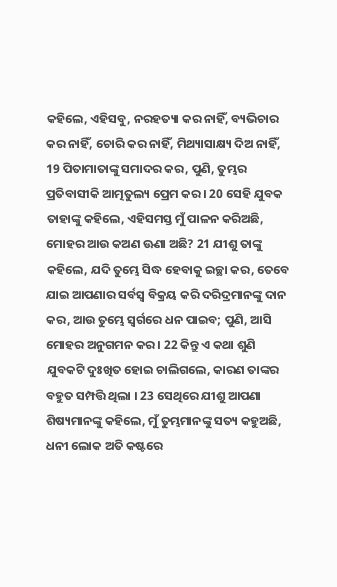କହିଲେ, ଏହିସବୁ, ନରହତ୍ୟା କର ନାହିଁ, ବ୍ୟଭିଚାର କର ନାହିଁ, ଚୋରି କର ନାହିଁ, ମିଥ୍ୟାସାକ୍ଷ୍ୟ ଦିଅ ନାହିଁ, 19 ପିତାମାତାଙ୍କୁ ସମାଦର କର, ପୁଣି, ତୁମ୍ଭର ପ୍ରତିବାସୀକି ଆତ୍ମତୁଲ୍ୟ ପ୍ରେମ କର । 20 ସେହି ଯୁବକ ତାହାଙ୍କୁ କହିଲେ, ଏହିସମସ୍ତ ମୁଁ ପାଳନ କରିଅଛି, ମୋହର ଆଉ କଅଣ ଊଣା ଅଛି? 21 ଯୀଶୁ ତାଙ୍କୁ କହିଲେ, ଯଦି ତୁମ୍ଭେ ସିଦ୍ଧ ହେବାକୁ ଇଚ୍ଛା କର, ତେବେ ଯାଇ ଆପଣାର ସର୍ବସ୍ଵ ବିକ୍ରୟ କରି ଦରିଦ୍ରମାନଙ୍କୁ ଦାନ କର, ଆଉ ତୁମ୍ଭେ ସ୍ଵର୍ଗରେ ଧନ ପାଇବ; ପୁଣି, ଆସି ମୋହର ଅନୁଗମନ କର । 22 କିନ୍ତୁ ଏ କଥା ଶୁଣି ଯୁବକଟି ଦୁଃଖିତ ହୋଇ ଚାଲିଗଲେ, କାରଣ ତାଙ୍କର ବହୁତ ସମ୍ପତ୍ତି ଥିଲା । 23 ସେଥିରେ ଯୀଶୁ ଆପଣା ଶିଷ୍ୟମାନଙ୍କୁ କହିଲେ, ମୁଁ ତୁମ୍ଭମାନଙ୍କୁ ସତ୍ୟ କହୁଅଛି, ଧନୀ ଲୋକ ଅତି କଷ୍ଟରେ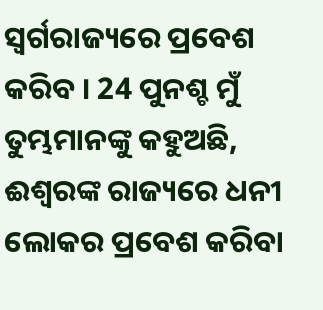ସ୍ଵର୍ଗରାଜ୍ୟରେ ପ୍ରବେଶ କରିବ । 24 ପୁନଶ୍ଚ ମୁଁ ତୁମ୍ଭମାନଙ୍କୁ କହୁଅଛି, ଈଶ୍ଵରଙ୍କ ରାଜ୍ୟରେ ଧନୀ ଲୋକର ପ୍ରବେଶ କରିବା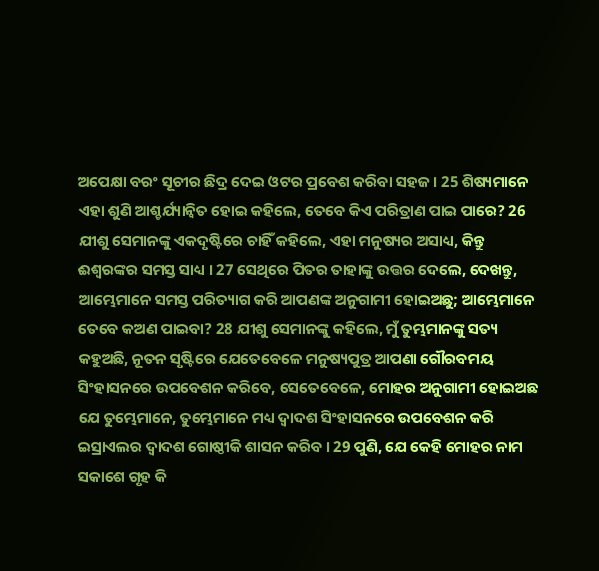ଅପେକ୍ଷା ବରଂ ସୂଚୀର ଛିଦ୍ର ଦେଇ ଓଟର ପ୍ରବେଶ କରିବା ସହଜ । 25 ଶିଷ୍ୟମାନେ ଏହା ଶୁଣି ଆଶ୍ଚର୍ଯ୍ୟାନ୍ଵିତ ହୋଇ କହିଲେ, ତେବେ କିଏ ପରିତ୍ରାଣ ପାଇ ପାରେ? 26 ଯୀଶୁ ସେମାନଙ୍କୁ ଏକଦୃଷ୍ଟିରେ ଚାହିଁ କହିଲେ, ଏହା ମନୁଷ୍ୟର ଅସାଧ୍ୟ, କିନ୍ତୁ ଈଶ୍ଵରଙ୍କର ସମସ୍ତ ସାଧ୍ୟ । 27 ସେଥିରେ ପିତର ତାହାଙ୍କୁ ଉତ୍ତର ଦେଲେ, ଦେଖନ୍ତୁ, ଆମ୍ଭେମାନେ ସମସ୍ତ ପରିତ୍ୟାଗ କରି ଆପଣଙ୍କ ଅନୁଗାମୀ ହୋଇଅଛୁ; ଆମ୍ଭେମାନେ ତେବେ କଅଣ ପାଇବା? 28 ଯୀଶୁ ସେମାନଙ୍କୁ କହିଲେ, ମୁଁ ତୁମ୍ଭମାନଙ୍କୁ ସତ୍ୟ କହୁଅଛି, ନୂତନ ସୃଷ୍ଟିରେ ଯେତେବେଳେ ମନୁଷ୍ୟପୁତ୍ର ଆପଣା ଗୌରବମୟ ସିଂହାସନରେ ଉପବେଶନ କରିବେ, ସେତେବେଳେ, ମୋହର ଅନୁଗାମୀ ହୋଇଅଛ ଯେ ତୁମ୍ଭେମାନେ, ତୁମ୍ଭେମାନେ ମଧ୍ୟ ଦ୍ଵାଦଶ ସିଂହାସନରେ ଉପବେଶନ କରି ଇସ୍ରାଏଲର ଦ୍ଵାଦଶ ଗୋଷ୍ଠୀକି ଶାସନ କରିବ । 29 ପୁଣି, ଯେ କେହି ମୋହର ନାମ ସକାଶେ ଗୃହ କି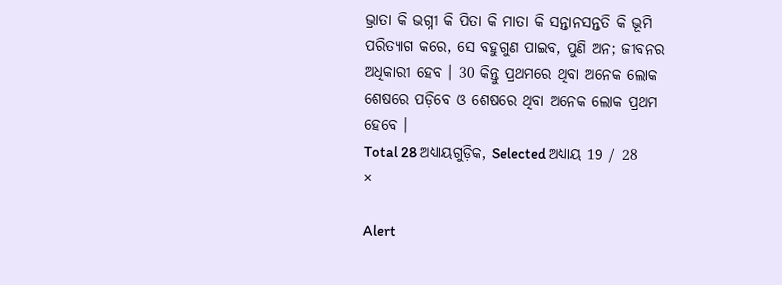ଭ୍ରାତା କି ଭଗ୍ନୀ କି ପିତା କି ମାତା କି ସନ୍ତାନସନ୍ତତି କି ଭୂମି ପରିତ୍ୟାଗ କରେ, ସେ ବହୁଗୁଣ ପାଇବ, ପୁଣି ଅନ; ଜୀବନର ଅଧିକାରୀ ହେବ । 30 କିନ୍ତୁ ପ୍ରଥମରେ ଥିବା ଅନେକ ଲୋକ ଶେଷରେ ପଡ଼ିବେ ଓ ଶେଷରେ ଥିବା ଅନେକ ଲୋକ ପ୍ରଥମ ହେବେ ।
Total 28 ଅଧ୍ୟାୟଗୁଡ଼ିକ, Selected ଅଧ୍ୟାୟ 19 / 28
×

Alert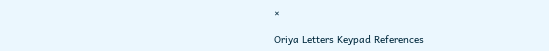×

Oriya Letters Keypad References